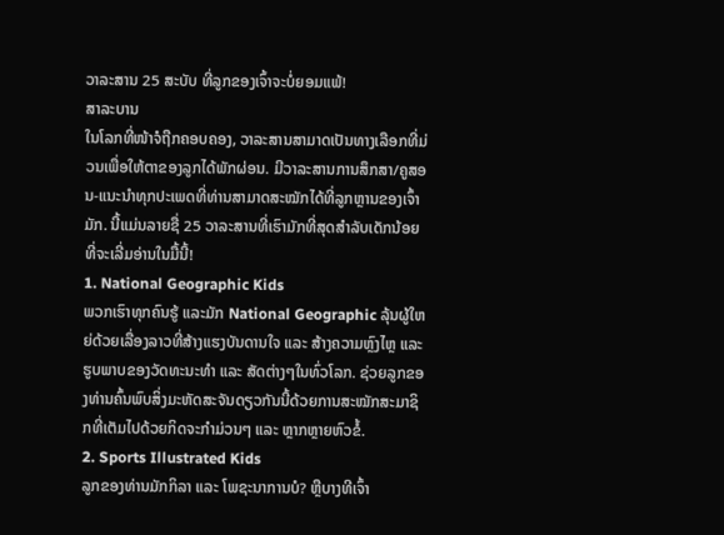ວາລະສານ 25 ສະບັບ ທີ່ລູກຂອງເຈົ້າຈະບໍ່ຍອມແພ້!
ສາລະບານ
ໃນໂລກທີ່ໜ້າຈໍຖືກຄອບຄອງ, ວາລະສານສາມາດເປັນທາງເລືອກທີ່ມ່ວນເພື່ອໃຫ້ຕາຂອງລູກໄດ້ພັກຜ່ອນ. ມີວາລະສານການສຶກສາ/ຄູສອນ-ແນະນຳທຸກປະເພດທີ່ທ່ານສາມາດສະໝັກໄດ້ທີ່ລູກຫຼານຂອງເຈົ້າມັກ. ນີ້ແມ່ນລາຍຊື່ 25 ວາລະສານທີ່ເຮົາມັກທີ່ສຸດສຳລັບເດັກນ້ອຍທີ່ຈະເລີ່ມອ່ານໃນມື້ນີ້!
1. National Geographic Kids
ພວກເຮົາທຸກຄົນຮູ້ ແລະມັກ National Geographic ລຸ້ນຜູ້ໃຫຍ່ດ້ວຍເລື່ອງລາວທີ່ສ້າງແຮງບັນດານໃຈ ແລະ ສ້າງຄວາມຫຼົງໄຫຼ ແລະຮູບພາບຂອງວັດທະນະທຳ ແລະ ສັດຕ່າງໆໃນທົ່ວໂລກ. ຊ່ວຍລູກຂອງທ່ານຄົ້ນພົບສິ່ງມະຫັດສະຈັນດຽວກັນນີ້ດ້ວຍການສະໝັກສະມາຊິກທີ່ເຕັມໄປດ້ວຍກິດຈະກຳມ່ວນໆ ແລະ ຫຼາກຫຼາຍຫົວຂໍ້.
2. Sports Illustrated Kids
ລູກຂອງທ່ານມັກກິລາ ແລະ ໂພຊະນາການບໍ? ຫຼືບາງທີເຈົ້າ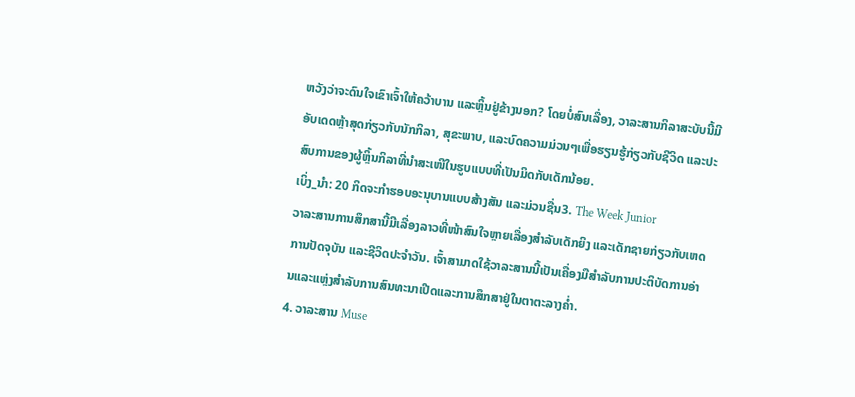ຫວັງວ່າຈະດົນໃຈເຂົາເຈົ້າໃຫ້ຄວ້າບານ ແລະຫຼິ້ນຢູ່ຂ້າງນອກ? ໂດຍບໍ່ສົນເລື່ອງ, ວາລະສານກິລາສະບັບນີ້ມີອັບເດດຫຼ້າສຸດກ່ຽວກັບນັກກິລາ, ສຸຂະພາບ, ແລະບົດຄວາມມ່ວນໆເພື່ອຮຽນຮູ້ກ່ຽວກັບຊີວິດ ແລະປະສົບການຂອງຜູ້ຫຼິ້ນກິລາທີ່ນຳສະເໜີໃນຮູບແບບທີ່ເປັນມິດກັບເດັກນ້ອຍ.
ເບິ່ງ_ນຳ: 20 ກິດຈະກຳຮອບອະນຸບານແບບສ້າງສັນ ແລະມ່ວນຊື່ນ3. The Week Junior
ວາລະສານການສຶກສານີ້ມີເລື່ອງລາວທີ່ໜ້າສົນໃຈຫຼາຍເລື່ອງສຳລັບເດັກຍິງ ແລະເດັກຊາຍກ່ຽວກັບເຫດການປັດຈຸບັນ ແລະຊີວິດປະຈຳວັນ. ເຈົ້າສາມາດໃຊ້ວາລະສານນີ້ເປັນເຄື່ອງມືສໍາລັບການປະຕິບັດການອ່ານແລະແຫຼ່ງສໍາລັບການສົນທະນາເປີດແລະການສຶກສາຢູ່ໃນຕາຕະລາງຄ່ຳ.
4. ວາລະສານ Muse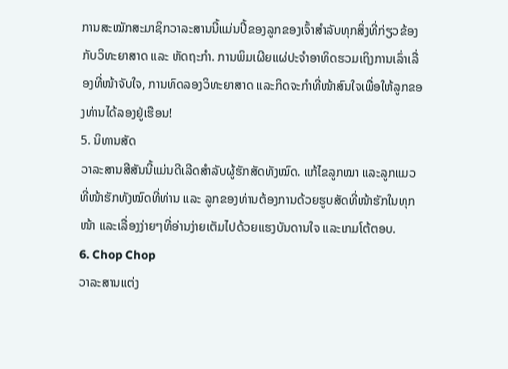ການສະໝັກສະມາຊິກວາລະສານນີ້ແມ່ນປີ້ຂອງລູກຂອງເຈົ້າສຳລັບທຸກສິ່ງທີ່ກ່ຽວຂ້ອງກັບວິທະຍາສາດ ແລະ ຫັດຖະກຳ. ການພິມເຜີຍແຜ່ປະຈໍາອາທິດຮວມເຖິງການເລົ່າເລື່ອງທີ່ໜ້າຈັບໃຈ, ການທົດລອງວິທະຍາສາດ ແລະກິດຈະກຳທີ່ໜ້າສົນໃຈເພື່ອໃຫ້ລູກຂອງທ່ານໄດ້ລອງຢູ່ເຮືອນ!
5. ນິທານສັດ
ວາລະສານສີສັນນີ້ແມ່ນດີເລີດສຳລັບຜູ້ຮັກສັດທັງໝົດ. ແກ້ໄຂລູກໝາ ແລະລູກແມວທີ່ໜ້າຮັກທັງໝົດທີ່ທ່ານ ແລະ ລູກຂອງທ່ານຕ້ອງການດ້ວຍຮູບສັດທີ່ໜ້າຮັກໃນທຸກໜ້າ ແລະເລື່ອງງ່າຍໆທີ່ອ່ານງ່າຍເຕັມໄປດ້ວຍແຮງບັນດານໃຈ ແລະເກມໂຕ້ຕອບ.
6. Chop Chop
ວາລະສານແຕ່ງ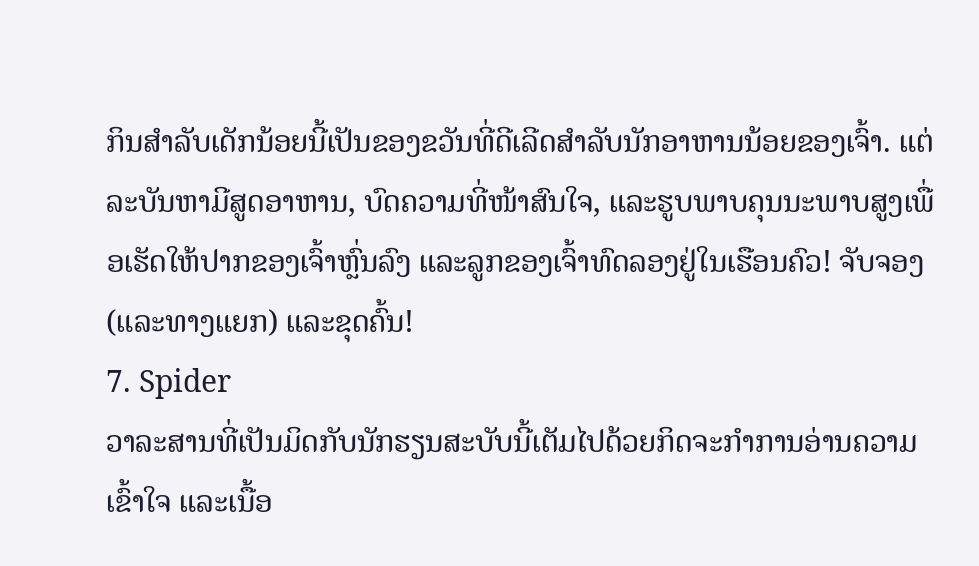ກິນສຳລັບເດັກນ້ອຍນີ້ເປັນຂອງຂວັນທີ່ດີເລີດສຳລັບນັກອາຫານນ້ອຍຂອງເຈົ້າ. ແຕ່ລະບັນຫາມີສູດອາຫານ, ບົດຄວາມທີ່ໜ້າສົນໃຈ, ແລະຮູບພາບຄຸນນະພາບສູງເພື່ອເຮັດໃຫ້ປາກຂອງເຈົ້າຫຼົ່ນລົງ ແລະລູກຂອງເຈົ້າທົດລອງຢູ່ໃນເຮືອນຄົວ! ຈັບຈອງ (ແລະທາງແຍກ) ແລະຂຸດຄົ້ນ!
7. Spider
ວາລະສານທີ່ເປັນມິດກັບນັກຮຽນສະບັບນີ້ເຕັມໄປດ້ວຍກິດຈະກໍາການອ່ານຄວາມເຂົ້າໃຈ ແລະເນື້ອ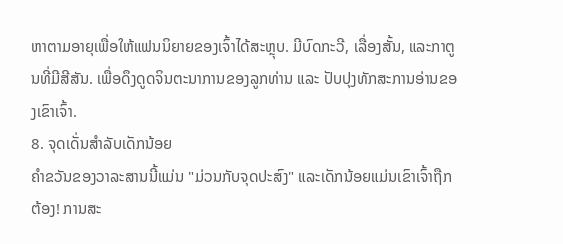ຫາຕາມອາຍຸເພື່ອໃຫ້ແຟນນິຍາຍຂອງເຈົ້າໄດ້ສະຫຼຸບ. ມີບົດກະວີ, ເລື່ອງສັ້ນ, ແລະກາຕູນທີ່ມີສີສັນ. ເພື່ອດຶງດູດຈິນຕະນາການຂອງລູກທ່ານ ແລະ ປັບປຸງທັກສະການອ່ານຂອງເຂົາເຈົ້າ.
8. ຈຸດເດັ່ນສຳລັບເດັກນ້ອຍ
ຄຳຂວັນຂອງວາລະສານນີ້ແມ່ນ "ມ່ວນກັບຈຸດປະສົງ" ແລະເດັກນ້ອຍແມ່ນເຂົາເຈົ້າຖືກຕ້ອງ! ການສະ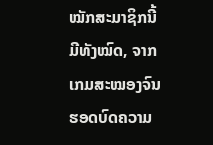ໝັກສະມາຊິກນີ້ມີທັງໝົດ, ຈາກເກມສະໝອງຈົນຮອດບົດຄວາມ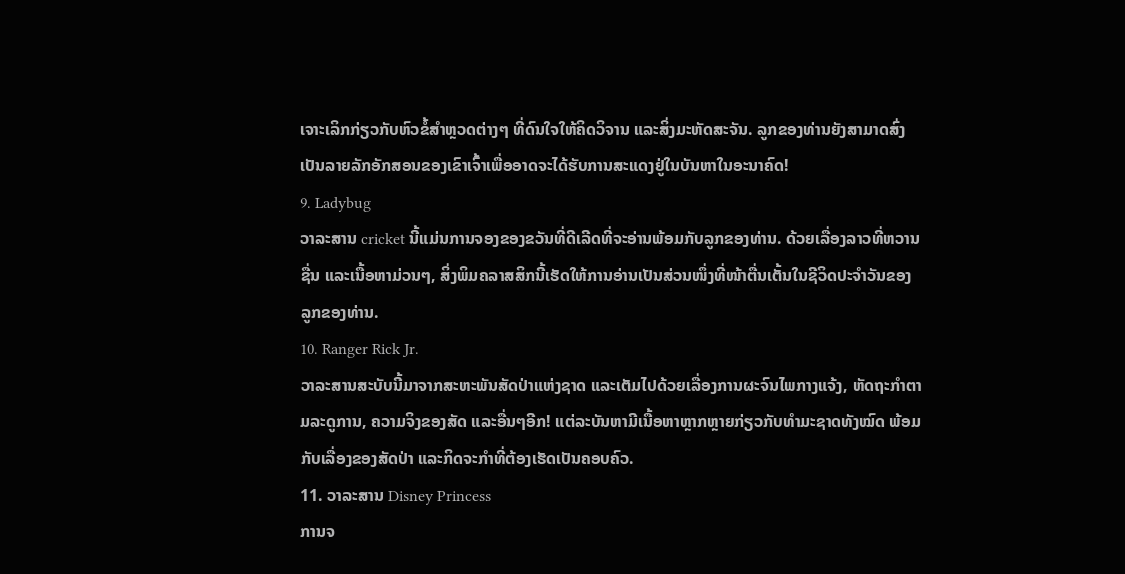ເຈາະເລິກກ່ຽວກັບຫົວຂໍ້ສຳຫຼວດຕ່າງໆ ທີ່ດົນໃຈໃຫ້ຄິດວິຈານ ແລະສິ່ງມະຫັດສະຈັນ. ລູກຂອງທ່ານຍັງສາມາດສົ່ງເປັນລາຍລັກອັກສອນຂອງເຂົາເຈົ້າເພື່ອອາດຈະໄດ້ຮັບການສະແດງຢູ່ໃນບັນຫາໃນອະນາຄົດ!
9. Ladybug
ວາລະສານ cricket ນີ້ແມ່ນການຈອງຂອງຂວັນທີ່ດີເລີດທີ່ຈະອ່ານພ້ອມກັບລູກຂອງທ່ານ. ດ້ວຍເລື່ອງລາວທີ່ຫວານຊື່ນ ແລະເນື້ອຫາມ່ວນໆ, ສິ່ງພິມຄລາສສິກນີ້ເຮັດໃຫ້ການອ່ານເປັນສ່ວນໜຶ່ງທີ່ໜ້າຕື່ນເຕັ້ນໃນຊີວິດປະຈຳວັນຂອງລູກຂອງທ່ານ.
10. Ranger Rick Jr.
ວາລະສານສະບັບນີ້ມາຈາກສະຫະພັນສັດປ່າແຫ່ງຊາດ ແລະເຕັມໄປດ້ວຍເລື່ອງການຜະຈົນໄພກາງແຈ້ງ, ຫັດຖະກຳຕາມລະດູການ, ຄວາມຈິງຂອງສັດ ແລະອື່ນໆອີກ! ແຕ່ລະບັນຫາມີເນື້ອຫາຫຼາກຫຼາຍກ່ຽວກັບທຳມະຊາດທັງໝົດ ພ້ອມກັບເລື່ອງຂອງສັດປ່າ ແລະກິດຈະກຳທີ່ຕ້ອງເຮັດເປັນຄອບຄົວ.
11. ວາລະສານ Disney Princess
ການຈ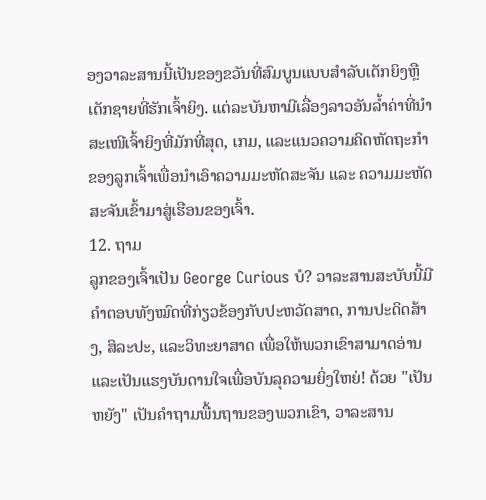ອງວາລະສານນີ້ເປັນຂອງຂວັນທີ່ສົມບູນແບບສໍາລັບເດັກຍິງຫຼືເດັກຊາຍທີ່ຮັກເຈົ້າຍິງ. ແຕ່ລະບັນຫາມີເລື່ອງລາວອັນລ້ຳຄ່າທີ່ນຳສະເໜີເຈົ້າຍິງທີ່ມັກທີ່ສຸດ, ເກມ, ແລະແນວຄວາມຄິດຫັດຖະກຳຂອງລູກເຈົ້າເພື່ອນຳເອົາຄວາມມະຫັດສະຈັນ ແລະ ຄວາມມະຫັດສະຈັນເຂົ້າມາສູ່ເຮືອນຂອງເຈົ້າ.
12. ຖາມ
ລູກຂອງເຈົ້າເປັນ George Curious ບໍ? ວາລະສານສະບັບນີ້ມີຄຳຕອບທັງໝົດທີ່ກ່ຽວຂ້ອງກັບປະຫວັດສາດ, ການປະດິດສ້າງ, ສິລະປະ, ແລະວິທະຍາສາດ ເພື່ອໃຫ້ພວກເຂົາສາມາດອ່ານ ແລະເປັນແຮງບັນດານໃຈເພື່ອບັນລຸຄວາມຍິ່ງໃຫຍ່! ດ້ວຍ "ເປັນຫຍັງ" ເປັນຄໍາຖາມພື້ນຖານຂອງພວກເຂົາ, ວາລະສານ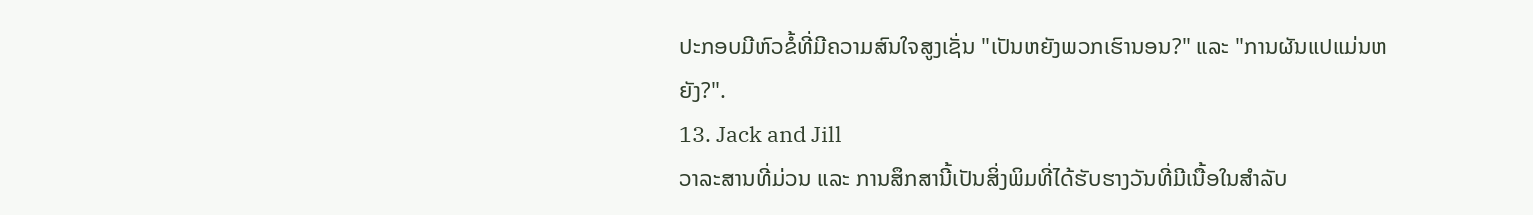ປະກອບມີຫົວຂໍ້ທີ່ມີຄວາມສົນໃຈສູງເຊັ່ນ "ເປັນຫຍັງພວກເຮົານອນ?" ແລະ "ການຜັນແປແມ່ນຫຍັງ?".
13. Jack and Jill
ວາລະສານທີ່ມ່ວນ ແລະ ການສຶກສານີ້ເປັນສິ່ງພິມທີ່ໄດ້ຮັບຮາງວັນທີ່ມີເນື້ອໃນສໍາລັບ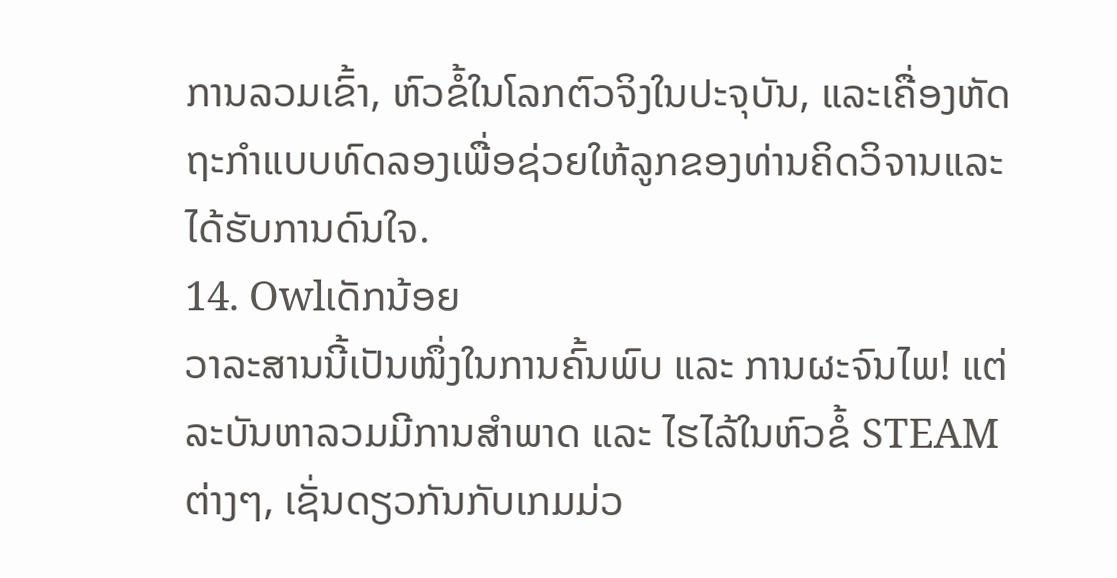ການລວມເຂົ້າ, ຫົວຂໍ້ໃນໂລກຕົວຈິງໃນປະຈຸບັນ, ແລະເຄື່ອງຫັດຖະກໍາແບບທົດລອງເພື່ອຊ່ວຍໃຫ້ລູກຂອງທ່ານຄິດວິຈານແລະໄດ້ຮັບການດົນໃຈ.
14. Owlເດັກນ້ອຍ
ວາລະສານນີ້ເປັນໜຶ່ງໃນການຄົ້ນພົບ ແລະ ການຜະຈົນໄພ! ແຕ່ລະບັນຫາລວມມີການສໍາພາດ ແລະ ໄຮໄລ້ໃນຫົວຂໍ້ STEAM ຕ່າງໆ, ເຊັ່ນດຽວກັນກັບເກມມ່ວ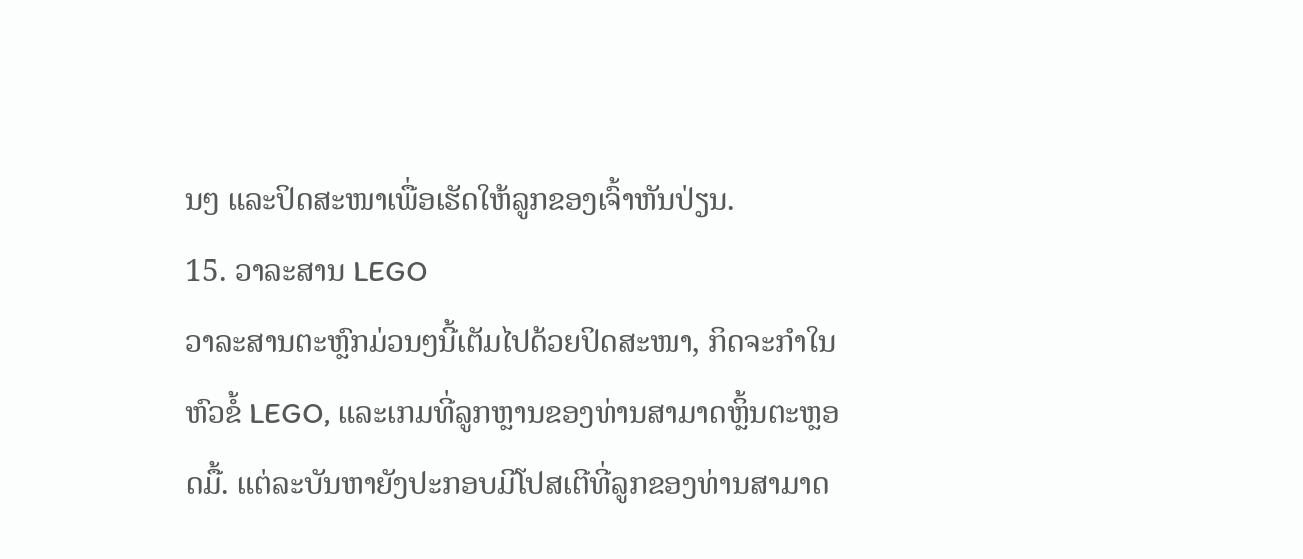ນໆ ແລະປິດສະໜາເພື່ອເຮັດໃຫ້ລູກຂອງເຈົ້າຫັນປ່ຽນ.
15. ວາລະສານ LEGO
ວາລະສານຕະຫຼົກມ່ວນໆນີ້ເຕັມໄປດ້ວຍປິດສະໜາ, ກິດຈະກຳໃນຫົວຂໍ້ LEGO, ແລະເກມທີ່ລູກຫຼານຂອງທ່ານສາມາດຫຼິ້ນຕະຫຼອດມື້. ແຕ່ລະບັນຫາຍັງປະກອບມີໂປສເຕີທີ່ລູກຂອງທ່ານສາມາດ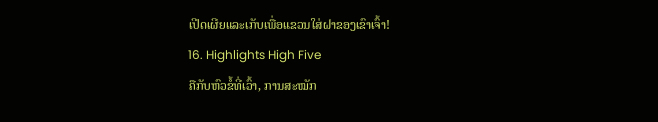ເປີດເຜີຍແລະເກັບເພື່ອແຂວນໃສ່ຝາຂອງເຂົາເຈົ້າ!
16. Highlights High Five
ຄືກັບຫົວຂໍ້ທີ່ເວົ້າ, ການສະໝັກ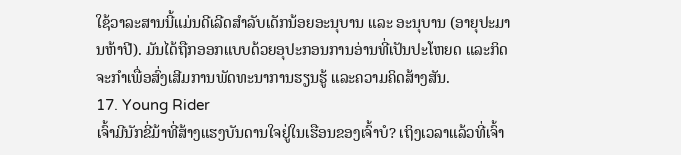ໃຊ້ວາລະສານນີ້ແມ່ນດີເລີດສຳລັບເດັກນ້ອຍອະນຸບານ ແລະ ອະນຸບານ (ອາຍຸປະມານຫ້າປີ). ມັນໄດ້ຖືກອອກແບບດ້ວຍອຸປະກອນການອ່ານທີ່ເປັນປະໂຫຍດ ແລະກິດຈະກໍາເພື່ອສົ່ງເສີມການພັດທະນາການຮຽນຮູ້ ແລະຄວາມຄິດສ້າງສັນ.
17. Young Rider
ເຈົ້າມີນັກຂີ່ມ້າທີ່ສ້າງແຮງບັນດານໃຈຢູ່ໃນເຮືອນຂອງເຈົ້າບໍ? ເຖິງເວລາແລ້ວທີ່ເຈົ້າ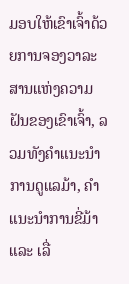ມອບໃຫ້ເຂົາເຈົ້າດ້ວຍການຈອງວາລະສານແຫ່ງຄວາມຝັນຂອງເຂົາເຈົ້າ, ລວມທັງຄຳແນະນຳການດູແລມ້າ, ຄຳແນະນຳການຂີ່ມ້າ ແລະ ເລື່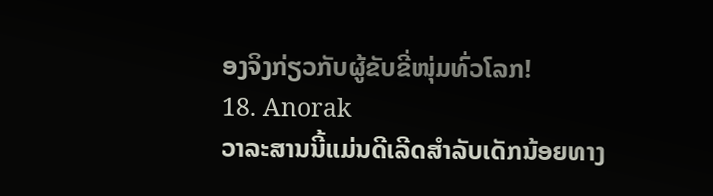ອງຈິງກ່ຽວກັບຜູ້ຂັບຂີ່ໜຸ່ມທົ່ວໂລກ!
18. Anorak
ວາລະສານນີ້ແມ່ນດີເລີດສໍາລັບເດັກນ້ອຍທາງ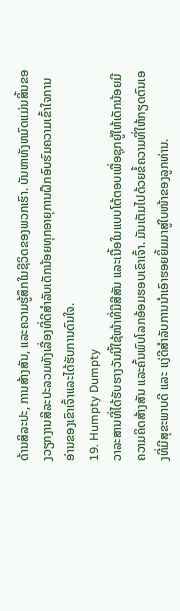ດ້ານສິລະປະ, ການສ້າງສັນ, ແລະຄວາມຮູ້ສຶກໃນຊີວິດຂອງພວກເຮົາ. ບັນຫາທັງຫມົດແມ່ນສິ້ນຂອງວຽກງານສິລະປະລວມທັງເລື່ອງທີ່ດີສໍາລັບເດັກນ້ອຍທຸກອາຍຸການຝຶກອົບຮົມຄວາມເຂົ້າໃຈການອ່ານຂອງເຂົາເຈົ້າແລະໄດ້ຮັບການດົນໃຈ.
19. Humpty Dumpty
ວາລະສານທີ່ໄດ້ຮັບຮາງວັນນີ້ໃຊ້ໜ້າທີ່ມີສີສັນ ແລະເນື້ອໃນແບບໂຕ້ຕອບເພື່ອຊຸກຍູ້ໃຫ້ເດັກນ້ອຍມີຄວາມຄິດສ້າງສັນ ແລະຄົ້ນພົບໂລກອ້ອມຮອບເຂົາເຈົ້າ. ມັນເຕັມໄປດ້ວຍຂໍ້ຄວາມທີ່ໃຫ້ກຽດຕົນເອງທີ່ມີສຸຂະພາບດີ ແລະ ແງ່ດີສຳລັບການນຳເອົາຮອຍຍິ້ມມາສູ່ໃບໜ້າຂອງລູກທ່ານ.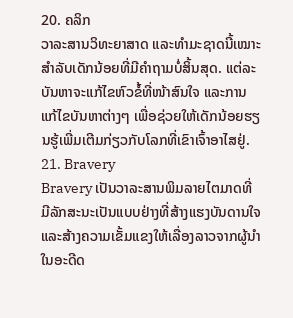20. ຄລິກ
ວາລະສານວິທະຍາສາດ ແລະທຳມະຊາດນີ້ເໝາະສຳລັບເດັກນ້ອຍທີ່ມີຄຳຖາມບໍ່ສິ້ນສຸດ. ແຕ່ລະບັນຫາຈະແກ້ໄຂຫົວຂໍ້ທີ່ໜ້າສົນໃຈ ແລະການແກ້ໄຂບັນຫາຕ່າງໆ ເພື່ອຊ່ວຍໃຫ້ເດັກນ້ອຍຮຽນຮູ້ເພີ່ມເຕີມກ່ຽວກັບໂລກທີ່ເຂົາເຈົ້າອາໄສຢູ່.
21. Bravery
Bravery ເປັນວາລະສານພິມລາຍໄຕມາດທີ່ມີລັກສະນະເປັນແບບຢ່າງທີ່ສ້າງແຮງບັນດານໃຈ ແລະສ້າງຄວາມເຂັ້ມແຂງໃຫ້ເລື່ອງລາວຈາກຜູ້ນໍາໃນອະດີດ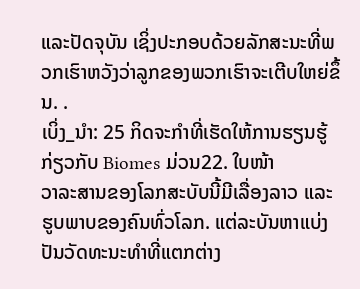ແລະປັດຈຸບັນ ເຊິ່ງປະກອບດ້ວຍລັກສະນະທີ່ພວກເຮົາຫວັງວ່າລູກຂອງພວກເຮົາຈະເຕີບໃຫຍ່ຂຶ້ນ. .
ເບິ່ງ_ນຳ: 25 ກິດຈະກໍາທີ່ເຮັດໃຫ້ການຮຽນຮູ້ກ່ຽວກັບ Biomes ມ່ວນ22. ໃບໜ້າ
ວາລະສານຂອງໂລກສະບັບນີ້ມີເລື່ອງລາວ ແລະຮູບພາບຂອງຄົນທົ່ວໂລກ. ແຕ່ລະບັນຫາແບ່ງປັນວັດທະນະທໍາທີ່ແຕກຕ່າງ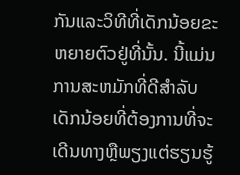ກັນແລະວິທີທີ່ເດັກນ້ອຍຂະຫຍາຍຕົວຢູ່ທີ່ນັ້ນ. ນີ້ແມ່ນການສະຫມັກທີ່ດີສໍາລັບເດັກນ້ອຍທີ່ຕ້ອງການທີ່ຈະເດີນທາງຫຼືພຽງແຕ່ຮຽນຮູ້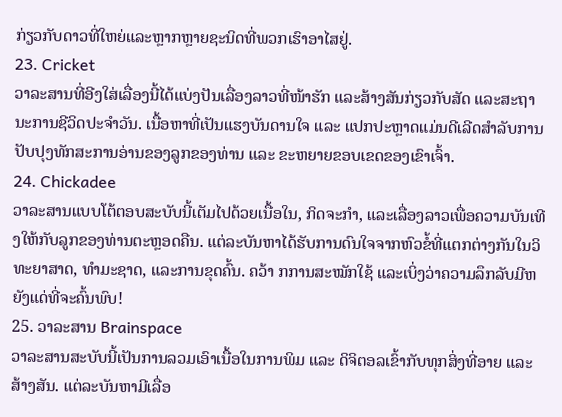ກ່ຽວກັບດາວທີ່ໃຫຍ່ແລະຫຼາກຫຼາຍຊະນິດທີ່ພວກເຮົາອາໄສຢູ່.
23. Cricket
ວາລະສານທີ່ອີງໃສ່ເລື່ອງນີ້ໄດ້ແບ່ງປັນເລື່ອງລາວທີ່ໜ້າຮັກ ແລະສ້າງສັນກ່ຽວກັບສັດ ແລະສະຖານະການຊີວິດປະຈຳວັນ. ເນື້ອຫາທີ່ເປັນແຮງບັນດານໃຈ ແລະ ແປກປະຫຼາດແມ່ນດີເລີດສຳລັບການປັບປຸງທັກສະການອ່ານຂອງລູກຂອງທ່ານ ແລະ ຂະຫຍາຍຂອບເຂດຂອງເຂົາເຈົ້າ.
24. Chickadee
ວາລະສານແບບໂຕ້ຕອບສະບັບນີ້ເຕັມໄປດ້ວຍເນື້ອໃນ, ກິດຈະກໍາ, ແລະເລື່ອງລາວເພື່ອຄວາມບັນເທີງໃຫ້ກັບລູກຂອງທ່ານຕະຫຼອດຄືນ. ແຕ່ລະບັນຫາໄດ້ຮັບການດົນໃຈຈາກຫົວຂໍ້ທີ່ແຕກຕ່າງກັນໃນວິທະຍາສາດ, ທໍາມະຊາດ, ແລະການຂຸດຄົ້ນ. ຄວ້າ ກການສະໝັກໃຊ້ ແລະເບິ່ງວ່າຄວາມລຶກລັບມີຫຍັງແດ່ທີ່ຈະຄົ້ນພົບ!
25. ວາລະສານ Brainspace
ວາລະສານສະບັບນີ້ເປັນການລວມເອົາເນື້ອໃນການພິມ ແລະ ດິຈິຕອລເຂົ້າກັບທຸກສິ່ງທີ່ອາຍ ແລະ ສ້າງສັນ. ແຕ່ລະບັນຫາມີເລື່ອ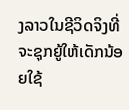ງລາວໃນຊີວິດຈິງທີ່ຈະຊຸກຍູ້ໃຫ້ເດັກນ້ອຍໃຊ້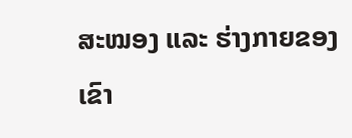ສະໝອງ ແລະ ຮ່າງກາຍຂອງເຂົາ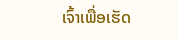ເຈົ້າເພື່ອເຮັດ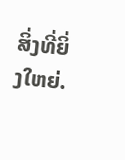ສິ່ງທີ່ຍິ່ງໃຫຍ່.